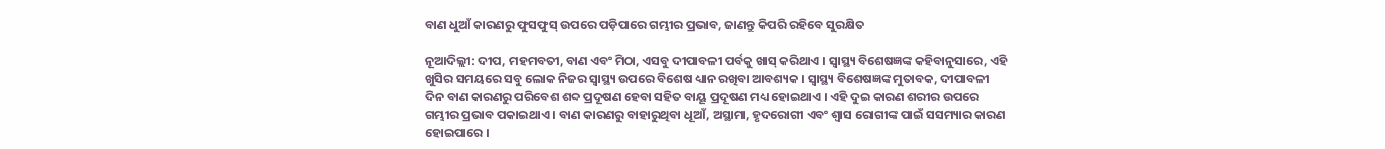ବାଣ ଧୁଆଁ କାରଣରୁ ଫୁସଫୁସ୍ ଉପରେ ପଡ଼ିପାରେ ଗମ୍ଭୀର ପ୍ରଭାବ, ଜାଣନ୍ତୁ କିପରି ରହିବେ ସୁରକ୍ଷିତ

ନୂଆଦିଲ୍ଲୀ: ଦୀପ, ମହମବତୀ, ବାଣ ଏବଂ ମିଠା, ଏସବୁ ଦୀପାବଳୀ ପର୍ବକୁ ଖାସ୍ କରିଥାଏ । ସ୍ୱାସ୍ଥ୍ୟ ବିଶେଷଜ୍ଞଙ୍କ କହିବାନୁସାରେ, ଏହି ଖୁସିର ସମୟରେ ସବୁ ଲୋକ ନିଜର ସ୍ୱାସ୍ଥ୍ୟ ଉପରେ ବିଶେଷ ଧ୍ୟାନ ରଖିବା ଆବଶ୍ୟକ । ସ୍ୱାସ୍ଥ୍ୟ ବିଶେଷଜ୍ଞଙ୍କ ମୁତାବକ, ଦୀପାବଳୀ ଦିନ ବାଣ କାରଣରୁ ପରିବେଶ ଶବ୍ଦ ପ୍ରଦୂଷଣ ହେବା ସହିତ ବାୟୂ ପ୍ରଦୂଷଣ ମଧ୍ୟ ହୋଇଥାଏ । ଏହି ଦୁଇ କାରଣ ଶରୀର ଉପରେ ଗମ୍ଭୀର ପ୍ରଭାବ ପକାଇଥାଏ । ବାଣ କାରଣରୁ ବାହାରୁଥିବା ଧୂଆଁ, ଅସ୍ଥାମା, ହୃଦରୋଗୀ ଏବଂ ଶ୍ୱାସ ରୋଗୀଙ୍କ ପାଇଁ ସସମ୍ୟାର କାରଣ ହୋଇପାରେ ।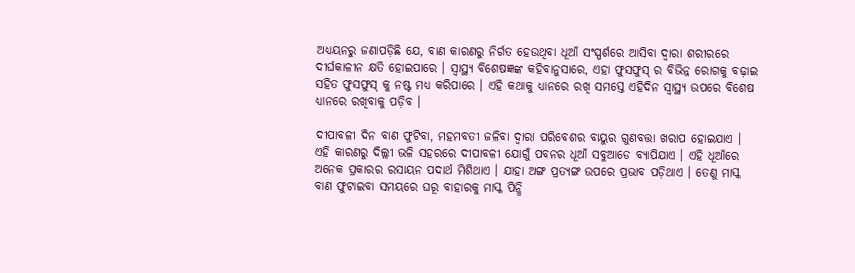ଅଧ୍ୟୟନରୁ ଜଣାପଡ଼ିଛି ଯେ, ବାଣ କାରଣରୁ ନିର୍ଗତ ହେଉଥିବା ଧୂଆଁ ସଂସ୍ପର୍ଶରେ ଆସିବା ଦ୍ୱାରା ଶରୀରରେ ଦୀର୍ଘକାଳୀନ କ୍ଷତି ହୋଇପାରେ । ସ୍ୱାସ୍ଥ୍ୟ ବିଶେଷଜ୍ଞଙ୍କ କହିବାନୁସାରେ, ଏହା ଫୁସଫୁସ୍ ର ବିଭିନ୍ନ ରୋଗକୁ ବଢ଼ାଇ ସହିତ ଫୁସଫୁସ୍ କୁ ନଷ୍ଟ ମଧ୍ୟ କରିପାରେ । ଏହି କଥାକୁ ଧ୍ୟାନରେ ରଖି ସମସ୍ତେ ଏହିଦିନ ସ୍ୱାସ୍ଥ୍ୟ ଉପରେ ବିଶେଷ ଧ୍ୟାନରେ ରଖିବାକୁ ପଡ଼ିବ ।

ଦୀପାବଳୀ ଦିନ ବାଣ ଫୁଟିବା, ମହମବତୀ ଜଳିବା ଦ୍ୱାରା ପରିବେଶର ବାୟୁର ଗୁଣବତ୍ତା ଖରାପ ହୋଇଯାଏ । ଏହି କାରଣରୁ ଦିଲ୍ଲୀ ଭଳି ସହରରେ ଦୀପାବଳୀ ଯୋଗୁଁ ପବନର ଧୂଆଁ ସବୁଆଡେ ବ୍ୟାପିଯାଏ । ଏହି ଧୂଆଁରେ ଅନେକ ପ୍ରକାରର ରସାୟନ ପଦାର୍ଥ ମିଶିଥାଏ । ଯାହା ଅଙ୍ଗ ପ୍ରତ୍ୟଙ୍ଗ ଉପରେ ପ୍ରଭାବ ପଡ଼ିଥାଏ । ତେଣୁ ମାସ୍କ ବାଣ ଫୁଟାଇବା ସମୟରେ ଘରୂ ବାହାରକୁ ମାସ୍କ ପିନ୍ଧି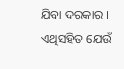ଯିବା ଦରକାର । ଏଥିସହିତ ଯେଉଁ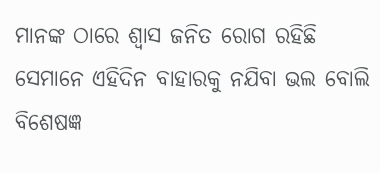ମାନଙ୍କ ଠାରେ ଶ୍ୱାସ ଜନିତ ରୋଗ ରହିଛି ସେମାନେ ଏହିଦିନ ବାହାରକୁ ନଯିବା ଭଲ ବୋଲି ବିଶେଷଜ୍ଞ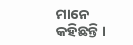ମାନେ କହିଛନ୍ତି ।